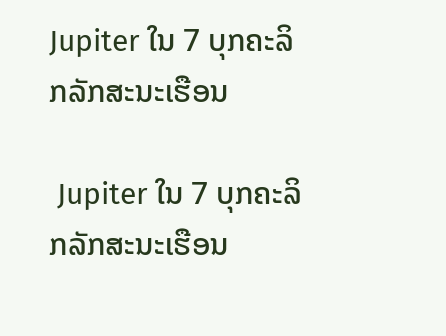Jupiter ໃນ 7 ບຸກຄະລິກລັກສະນະເຮືອນ

 Jupiter ໃນ 7 ບຸກຄະລິກລັກສະນະເຮືອນ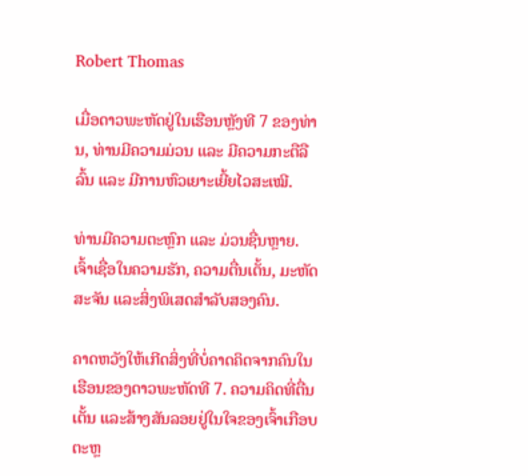Robert Thomas

ເມື່ອດາວພະຫັດຢູ່ໃນເຮືອນຫຼັງທີ 7 ຂອງທ່ານ, ທ່ານມີຄວາມມ່ວນ ແລະ ມີຄວາມກະຕືລືລົ້ນ ແລະ ມີການຫົວເຍາະເຍີ້ຍໄວສະເໝີ.

ທ່ານມີຄວາມຕະຫຼົກ ແລະ ມ່ວນຊື່ນຫຼາຍ. ເຈົ້າເຊື່ອໃນຄວາມຮັກ, ຄວາມຕື່ນເຕັ້ນ, ມະຫັດສະຈັນ ແລະສິ່ງພິເສດສຳລັບສອງຄົນ.

ຄາດຫວັງໃຫ້ເກີດສິ່ງທີ່ບໍ່ຄາດຄິດຈາກຄົນໃນເຮືອນຂອງດາວພະຫັດທີ 7. ຄວາມຄິດທີ່ຕື່ນເຕັ້ນ ແລະສ້າງສັນລອຍຢູ່ໃນໃຈຂອງເຈົ້າເກືອບຕະຫຼ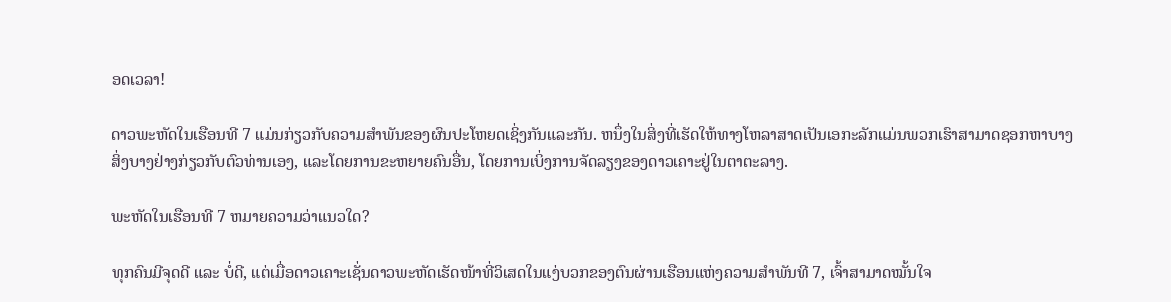ອດເວລາ!

ດາວພະຫັດໃນເຮືອນທີ 7 ແມ່ນກ່ຽວກັບຄວາມສໍາພັນຂອງຜົນປະໂຫຍດເຊິ່ງກັນແລະກັນ. ຫນຶ່ງໃນສິ່ງທີ່ເຮັດໃຫ້ທາງໂຫລາສາດເປັນເອກະລັກແມ່ນພວກເຮົາສາມາດຊອກຫາບາງສິ່ງບາງຢ່າງກ່ຽວກັບຕົວທ່ານເອງ, ແລະໂດຍການຂະຫຍາຍຄົນອື່ນ, ໂດຍການເບິ່ງການຈັດລຽງຂອງດາວເຄາະຢູ່ໃນຕາຕະລາງ.

ພະຫັດໃນເຮືອນທີ 7 ຫມາຍຄວາມວ່າແນວໃດ?

ທຸກຄົນມີຈຸດດີ ແລະ ບໍ່ດີ, ແຕ່ເມື່ອດາວເຄາະເຊັ່ນດາວພະຫັດເຮັດໜ້າທີ່ວິເສດໃນແງ່ບວກຂອງຕົນຜ່ານເຮືອນແຫ່ງຄວາມສຳພັນທີ 7, ເຈົ້າສາມາດໝັ້ນໃຈ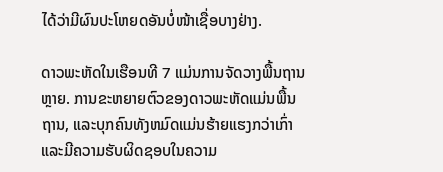ໄດ້ວ່າມີຜົນປະໂຫຍດອັນບໍ່ໜ້າເຊື່ອບາງຢ່າງ.

ດາວພະຫັດໃນເຮືອນທີ 7 ແມ່ນການຈັດວາງພື້ນຖານຫຼາຍ. ການຂະຫຍາຍຕົວຂອງດາວພະຫັດແມ່ນພື້ນຖານ, ແລະບຸກຄົນທັງຫມົດແມ່ນຮ້າຍແຮງກວ່າເກົ່າແລະມີຄວາມຮັບຜິດຊອບໃນຄວາມ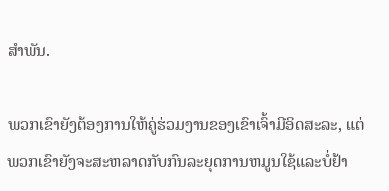ສໍາພັນ.

ພວກເຂົາຍັງຕ້ອງການໃຫ້ຄູ່ຮ່ວມງານຂອງເຂົາເຈົ້າມີອິດສະລະ, ແຕ່ພວກເຂົາຍັງຈະສະຫລາດກັບກົນລະຍຸດການຫມູນໃຊ້ແລະບໍ່ຢ້າ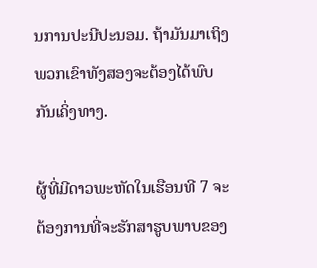ນການປະນີປະນອມ. ຖ້າມັນມາເຖິງພວກເຂົາທັງສອງຈະຕ້ອງໄດ້ພົບກັນເຄິ່ງທາງ.

ຜູ້ທີ່ມີດາວພະຫັດໃນເຮືອນທີ 7 ຈະຕ້ອງການທີ່ຈະຮັກສາຮູບພາບຂອງ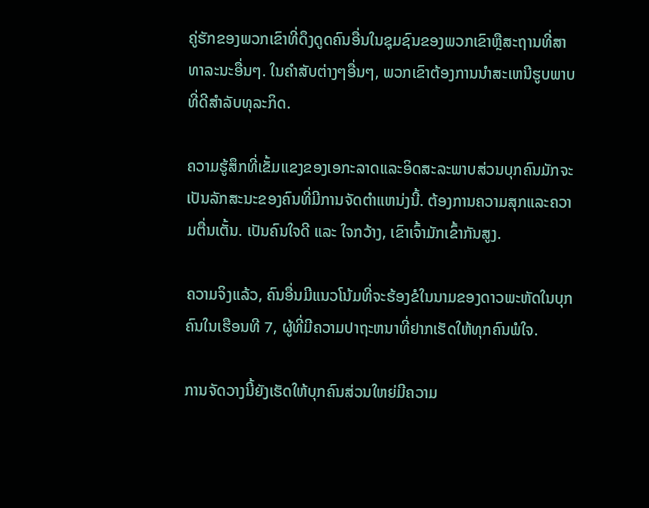ຄູ່ຮັກຂອງພວກເຂົາທີ່ດຶງດູດຄົນອື່ນໃນຊຸມຊົນຂອງພວກເຂົາຫຼືສະຖານທີ່ສາທາລະນະອື່ນໆ. ໃນຄໍາສັບຕ່າງໆອື່ນໆ, ພວກເຂົາຕ້ອງການນໍາສະເຫນີຮູບພາບທີ່ດີສໍາລັບທຸລະກິດ.

ຄວາມຮູ້ສຶກທີ່ເຂັ້ມແຂງຂອງເອກະລາດແລະອິດສະລະພາບສ່ວນບຸກຄົນມັກຈະເປັນລັກສະນະຂອງຄົນທີ່ມີການຈັດຕໍາແຫນ່ງນີ້. ຕ້ອງການຄວາມສຸກແລະຄວາມຕື່ນເຕັ້ນ. ເປັນຄົນໃຈດີ ແລະ ໃຈກວ້າງ, ເຂົາເຈົ້າມັກເຂົ້າກັນສູງ.

ຄວາມຈິງແລ້ວ, ຄົນອື່ນມີແນວໂນ້ມທີ່ຈະຮ້ອງຂໍໃນນາມຂອງດາວພະຫັດໃນບຸກຄົນໃນເຮືອນທີ 7, ຜູ້ທີ່ມີຄວາມປາຖະຫນາທີ່ຢາກເຮັດໃຫ້ທຸກຄົນພໍໃຈ.

ການຈັດວາງນີ້ຍັງເຮັດໃຫ້ບຸກຄົນສ່ວນໃຫຍ່ມີຄວາມ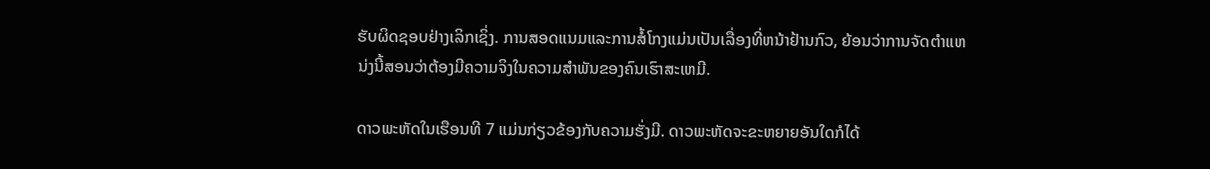ຮັບຜິດຊອບຢ່າງເລິກເຊິ່ງ. ການສອດແນມແລະການສໍ້ໂກງແມ່ນເປັນເລື່ອງທີ່ຫນ້າຢ້ານກົວ, ຍ້ອນວ່າການຈັດຕໍາແຫນ່ງນີ້ສອນວ່າຕ້ອງມີຄວາມຈິງໃນຄວາມສໍາພັນຂອງຄົນເຮົາສະເຫມີ.

ດາວພະຫັດໃນເຮືອນທີ 7 ແມ່ນກ່ຽວຂ້ອງກັບຄວາມຮັ່ງມີ. ດາວພະຫັດຈະຂະຫຍາຍອັນໃດກໍໄດ້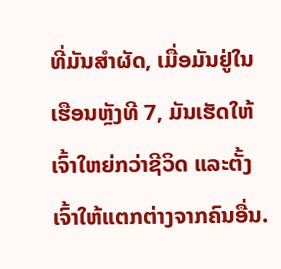ທີ່ມັນສຳຜັດ, ເມື່ອມັນຢູ່ໃນເຮືອນຫຼັງທີ 7, ມັນເຮັດໃຫ້ເຈົ້າໃຫຍ່ກວ່າຊີວິດ ແລະຕັ້ງເຈົ້າໃຫ້ແຕກຕ່າງຈາກຄົນອື່ນ.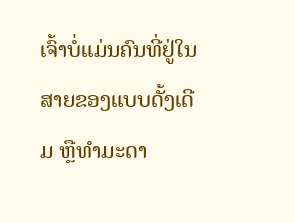ເຈົ້າບໍ່ແມ່ນຄົນທີ່ຢູ່ໃນສາຍຂອງແບບດັ້ງເດີມ ຫຼືທຳມະດາ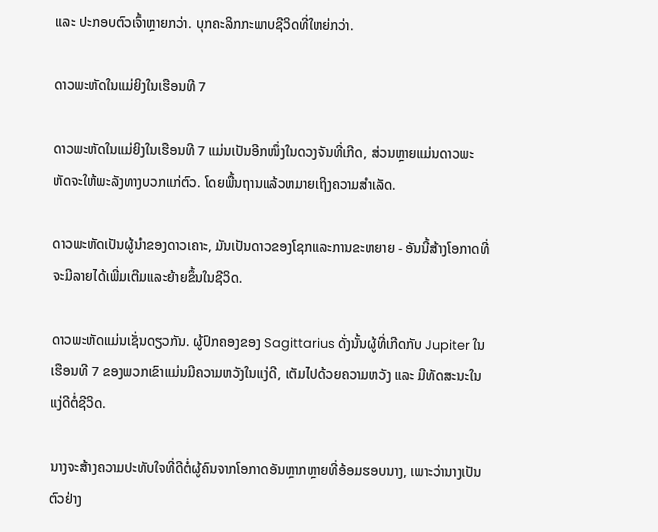ແລະ ປະກອບຕົວເຈົ້າຫຼາຍກວ່າ. ບຸກຄະລິກກະພາບຊີວິດທີ່ໃຫຍ່ກວ່າ.

ດາວພະຫັດໃນແມ່ຍິງໃນເຮືອນທີ 7

ດາວພະຫັດໃນແມ່ຍິງໃນເຮືອນທີ 7 ແມ່ນເປັນອີກໜຶ່ງໃນດວງຈັນທີ່ເກີດ, ສ່ວນຫຼາຍແມ່ນດາວພະຫັດຈະໃຫ້ພະລັງທາງບວກແກ່ຕົວ. ໂດຍພື້ນຖານແລ້ວຫມາຍເຖິງຄວາມສໍາເລັດ.

ດາວພະຫັດເປັນຜູ້ນໍາຂອງດາວເຄາະ, ມັນເປັນດາວຂອງໂຊກແລະການຂະຫຍາຍ - ອັນນີ້ສ້າງໂອກາດທີ່ຈະມີລາຍໄດ້ເພີ່ມເຕີມແລະຍ້າຍຂຶ້ນໃນຊີວິດ.

ດາວພະຫັດແມ່ນເຊັ່ນດຽວກັນ. ຜູ້ປົກຄອງຂອງ Sagittarius ດັ່ງນັ້ນຜູ້ທີ່ເກີດກັບ Jupiter ໃນເຮືອນທີ 7 ຂອງພວກເຂົາແມ່ນມີຄວາມຫວັງໃນແງ່ດີ, ເຕັມໄປດ້ວຍຄວາມຫວັງ ແລະ ມີທັດສະນະໃນແງ່ດີຕໍ່ຊີວິດ.

ນາງຈະສ້າງຄວາມປະທັບໃຈທີ່ດີຕໍ່ຜູ້ຄົນຈາກໂອກາດອັນຫຼາກຫຼາຍທີ່ອ້ອມຮອບນາງ, ເພາະວ່ານາງເປັນຕົວຢ່າງ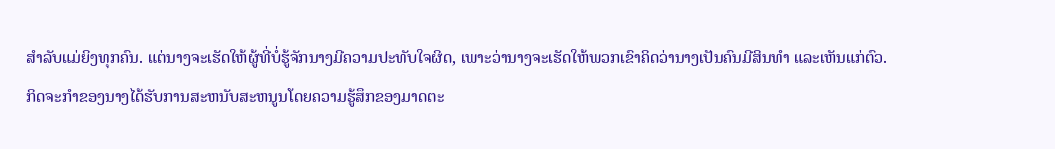ສໍາລັບແມ່ຍິງທຸກຄົນ. ແຕ່ນາງຈະເຮັດໃຫ້ຜູ້ທີ່ບໍ່ຮູ້ຈັກນາງມີຄວາມປະທັບໃຈຜິດ, ເພາະວ່ານາງຈະເຮັດໃຫ້ພວກເຂົາຄິດວ່ານາງເປັນຄົນມີສິນທໍາ ແລະເຫັນແກ່ຕົວ. ກິດຈະກໍາຂອງນາງໄດ້ຮັບການສະຫນັບສະຫນູນໂດຍຄວາມຮູ້ສຶກຂອງມາດຕະ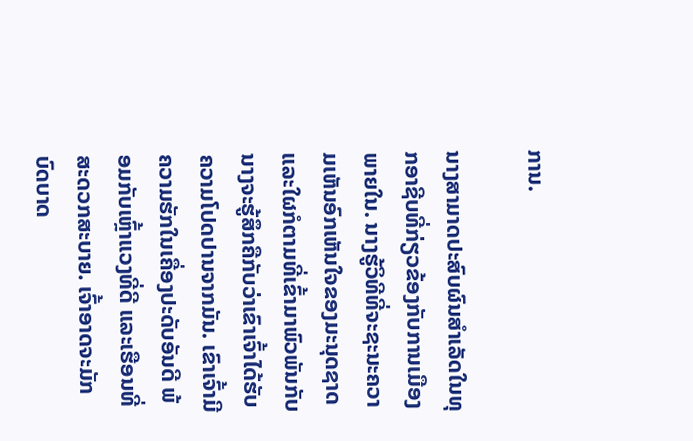ການ.

ນາງສາມາດປະສົບຜົນສໍາເລັດໃນທຸກອາຊີບທີ່ກ່ຽວຂ້ອງກັບການເມືອງພາຍໃນ. ນາງຮູ້ວິທີທີ່ຈະຊະນະຄວາມເຫັນອົກເຫັນໃຈຂອງມະນຸດຊາດ ແລະໃຜກໍຕາມທີ່ເຂົ້າມາພົວພັນກັບນາງຈະຮູ້ສຶກຄືກັບວ່າເຂົາເຈົ້າໄດ້ຮັບຄວາມໂປດປານຈາກມັນ. ເຂົາເຈົ້າມີຄວາມຮັກໃນເຄື່ອງປະດັບອັນດີ ພ້ອມກັບເຫຼົ້າແວງທີ່ດີ ແລະເຮືອນທີ່ສະດວກສະບາຍ. ເຈົ້າອາດຈະມັກບົດບາດ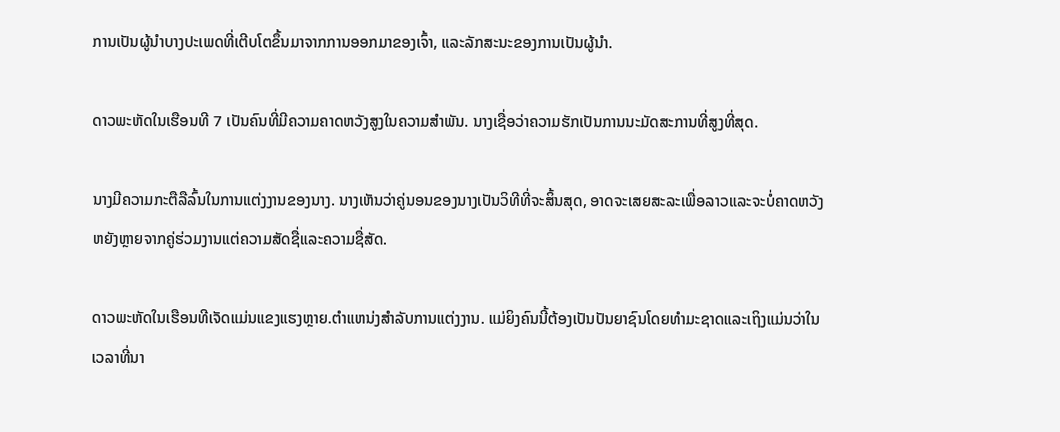ການເປັນຜູ້ນໍາບາງປະເພດທີ່ເຕີບໂຕຂຶ້ນມາຈາກການອອກມາຂອງເຈົ້າ, ແລະລັກສະນະຂອງການເປັນຜູ້ນໍາ.

ດາວພະຫັດໃນເຮືອນທີ 7 ເປັນຄົນທີ່ມີຄວາມຄາດຫວັງສູງໃນຄວາມສໍາພັນ. ນາງເຊື່ອວ່າຄວາມຮັກເປັນການນະມັດສະການທີ່ສູງທີ່ສຸດ.

ນາງມີຄວາມກະຕືລືລົ້ນໃນການແຕ່ງງານຂອງນາງ. ນາງເຫັນວ່າຄູ່ນອນຂອງນາງເປັນວິທີທີ່ຈະສິ້ນສຸດ, ອາດຈະເສຍສະລະເພື່ອລາວແລະຈະບໍ່ຄາດຫວັງຫຍັງຫຼາຍຈາກຄູ່ຮ່ວມງານແຕ່ຄວາມສັດຊື່ແລະຄວາມຊື່ສັດ.

ດາວພະຫັດໃນເຮືອນທີເຈັດແມ່ນແຂງແຮງຫຼາຍ.ຕໍາແຫນ່ງສໍາລັບການແຕ່ງງານ. ແມ່ຍິງຄົນນີ້ຕ້ອງເປັນປັນຍາຊົນໂດຍທໍາມະຊາດແລະເຖິງແມ່ນວ່າໃນເວລາທີ່ນາ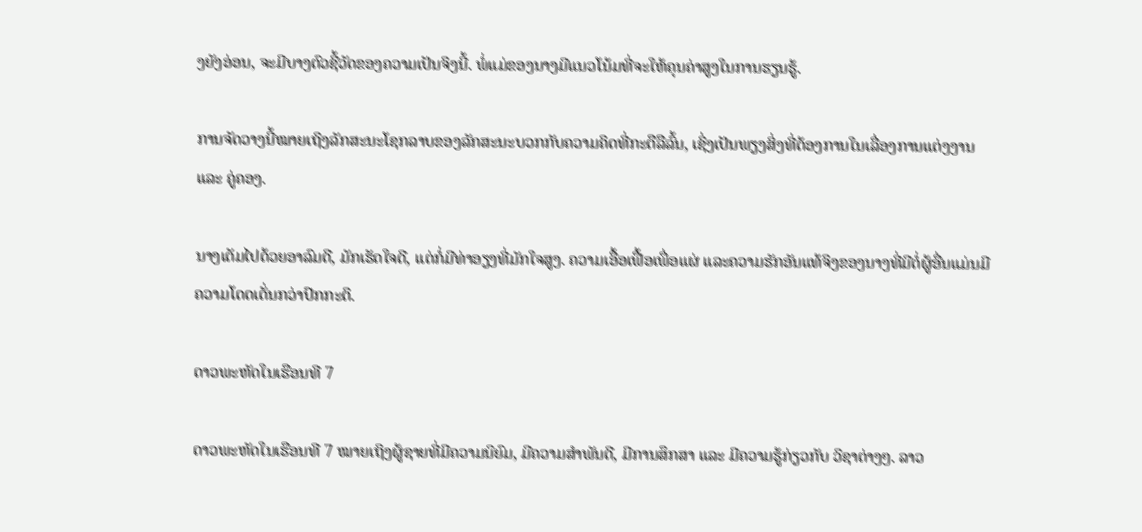ງຍັງອ່ອນ, ຈະມີບາງຕົວຊີ້ວັດຂອງຄວາມເປັນຈິງນີ້. ພໍ່ແມ່ຂອງນາງມີແນວໂນ້ມທີ່ຈະໃຫ້ຄຸນຄ່າສູງໃນການຮຽນຮູ້.

ການຈັດວາງນີ້ໝາຍເຖິງລັກສະນະໂຊກລາບຂອງລັກສະນະບວກກັບຄວາມຄິດທີ່ກະຕືລືລົ້ນ, ເຊິ່ງເປັນພຽງສິ່ງທີ່ຕ້ອງການໃນເລື່ອງການແຕ່ງງານ ແລະ ຄູ່ຄອງ.

ນາງເຕັມໄປດ້ວຍອາລົມດີ, ມັກເຮັດໃຈດີ, ແຕ່ກໍ່ມີທ່າອຽງທີ່ມັກໃຈສູງ. ຄວາມເອື້ອເຟື້ອເພື່ອແຜ່ ແລະຄວາມຮັກອັນແທ້ຈິງຂອງນາງທີ່ມີຕໍ່ຜູ້ອື່ນແມ່ນມີຄວາມໂດດເດັ່ນກວ່າປົກກະຕິ.

ດາວພະຫັດໃນເຮືອນທີ 7

ດາວພະຫັດໃນເຮືອນທີ 7 ໝາຍເຖິງຜູ້ຊາຍທີ່ມີຄວາມນິຍົມ, ມີຄວາມສຳພັນດີ, ມີການສຶກສາ ແລະ ມີຄວາມຮູ້ກ່ຽວກັບ ວິຊາຕ່າງໆ. ລາວ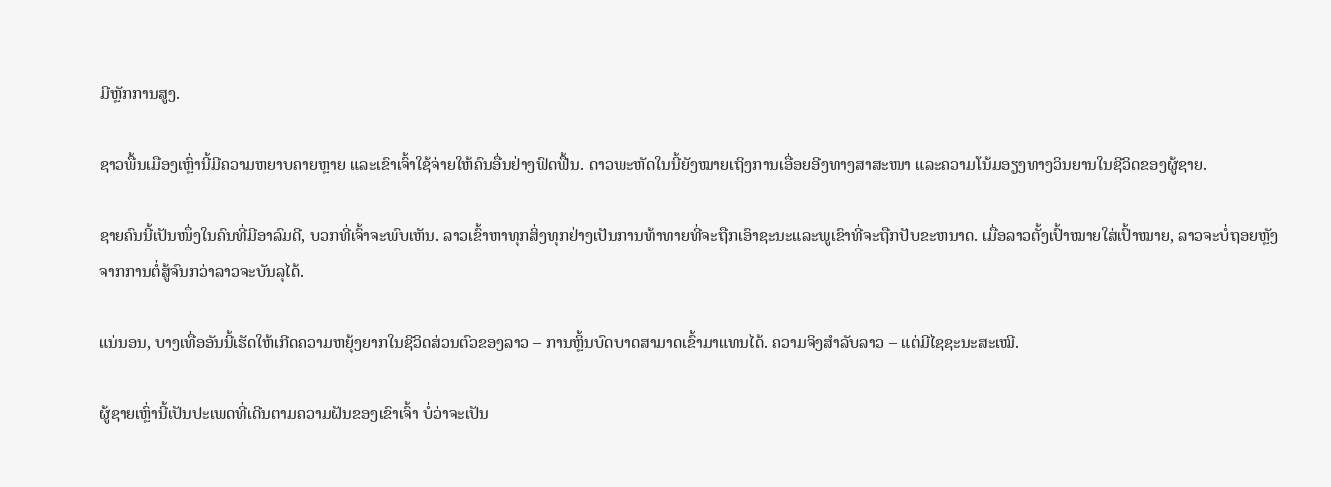ມີຫຼັກການສູງ.

ຊາວພື້ນເມືອງເຫຼົ່ານີ້ມີຄວາມຫຍາບຄາຍຫຼາຍ ແລະເຂົາເຈົ້າໃຊ້ຈ່າຍໃຫ້ຄົນອື່ນຢ່າງຟົດຟື້ນ. ດາວພະຫັດໃນນີ້ຍັງໝາຍເຖິງການເອື່ອຍອີງທາງສາສະໜາ ແລະຄວາມໂນ້ມອຽງທາງວິນຍານໃນຊີວິດຂອງຜູ້ຊາຍ.

ຊາຍຄົນນີ້ເປັນໜຶ່ງໃນຄົນທີ່ມີອາລົມດີ, ບວກທີ່ເຈົ້າຈະພົບເຫັນ. ລາວເຂົ້າຫາທຸກສິ່ງທຸກຢ່າງເປັນການທ້າທາຍທີ່ຈະຖືກເອົາຊະນະແລະພູເຂົາທີ່ຈະຖືກປັບຂະຫນາດ. ເມື່ອລາວຕັ້ງເປົ້າໝາຍໃສ່ເປົ້າໝາຍ, ລາວຈະບໍ່ຖອຍຫຼັງຈາກການຕໍ່ສູ້ຈົນກວ່າລາວຈະບັນລຸໄດ້.

ແນ່ນອນ, ບາງເທື່ອອັນນີ້ເຮັດໃຫ້ເກີດຄວາມຫຍຸ້ງຍາກໃນຊີວິດສ່ວນຕົວຂອງລາວ – ການຫຼິ້ນບົດບາດສາມາດເຂົ້າມາແທນໄດ້. ຄວາມຈິງສຳລັບລາວ – ແຕ່ມີໄຊຊະນະສະເໝີ.

ຜູ້ຊາຍເຫຼົ່ານີ້ເປັນປະເພດທີ່ເດີນຕາມຄວາມຝັນຂອງເຂົາເຈົ້າ ບໍ່ວ່າຈະເປັນ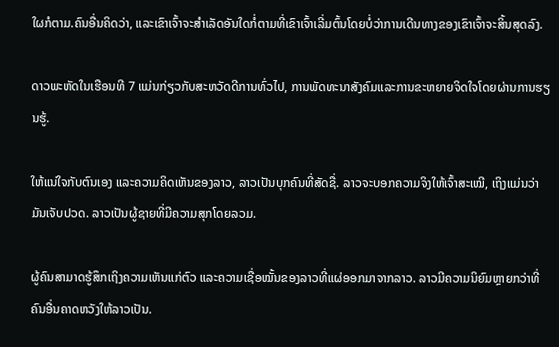ໃຜກໍຕາມ.ຄົນອື່ນຄິດວ່າ, ແລະເຂົາເຈົ້າຈະສໍາເລັດອັນໃດກໍ່ຕາມທີ່ເຂົາເຈົ້າເລີ່ມຕົ້ນໂດຍບໍ່ວ່າການເດີນທາງຂອງເຂົາເຈົ້າຈະສິ້ນສຸດລົງ.

ດາວພະຫັດໃນເຮືອນທີ 7 ແມ່ນກ່ຽວກັບສະຫວັດດີການທົ່ວໄປ, ການພັດທະນາສັງຄົມແລະການຂະຫຍາຍຈິດໃຈໂດຍຜ່ານການຮຽນຮູ້.

ໃຫ້ແນ່ໃຈກັບຕົນເອງ ແລະຄວາມຄິດເຫັນຂອງລາວ, ລາວເປັນບຸກຄົນທີ່ສັດຊື່. ລາວຈະບອກຄວາມຈິງໃຫ້ເຈົ້າສະເໝີ, ເຖິງແມ່ນວ່າມັນເຈັບປວດ. ລາວເປັນຜູ້ຊາຍທີ່ມີຄວາມສຸກໂດຍລວມ.

ຜູ້ຄົນສາມາດຮູ້ສຶກເຖິງຄວາມເຫັນແກ່ຕົວ ແລະຄວາມເຊື່ອໝັ້ນຂອງລາວທີ່ແຜ່ອອກມາຈາກລາວ. ລາວມີຄວາມນິຍົມຫຼາຍກວ່າທີ່ຄົນອື່ນຄາດຫວັງໃຫ້ລາວເປັນ.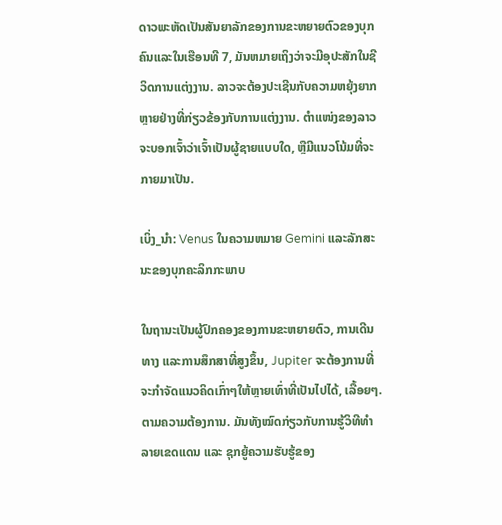ດາວພະຫັດເປັນສັນຍາລັກຂອງການຂະຫຍາຍຕົວຂອງບຸກຄົນແລະໃນເຮືອນທີ 7, ມັນຫມາຍເຖິງວ່າຈະມີອຸປະສັກໃນຊີວິດການແຕ່ງງານ. ລາວຈະຕ້ອງປະເຊີນກັບຄວາມຫຍຸ້ງຍາກຫຼາຍຢ່າງທີ່ກ່ຽວຂ້ອງກັບການແຕ່ງງານ. ຕໍາແໜ່ງຂອງລາວຈະບອກເຈົ້າວ່າເຈົ້າເປັນຜູ້ຊາຍແບບໃດ, ຫຼືມີແນວໂນ້ມທີ່ຈະກາຍມາເປັນ.

ເບິ່ງ_ນຳ: Venus ໃນຄວາມຫມາຍ Gemini ແລະລັກສະນະຂອງບຸກຄະລິກກະພາບ

ໃນຖານະເປັນຜູ້ປົກຄອງຂອງການຂະຫຍາຍຕົວ, ການເດີນທາງ ແລະການສຶກສາທີ່ສູງຂຶ້ນ, Jupiter ຈະຕ້ອງການທີ່ຈະກໍາຈັດແນວຄິດເກົ່າໆໃຫ້ຫຼາຍເທົ່າທີ່ເປັນໄປໄດ້, ເລື້ອຍໆ. ຕາມຄວາມຕ້ອງການ. ມັນທັງໝົດກ່ຽວກັບການຮູ້ວິທີທຳລາຍເຂດແດນ ແລະ ຊຸກຍູ້ຄວາມຮັບຮູ້ຂອງ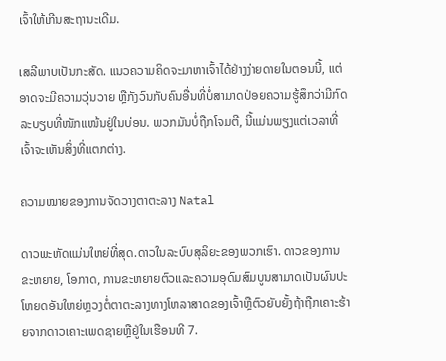ເຈົ້າໃຫ້ເກີນສະຖານະເດີມ.

ເສລີພາບເປັນກະສັດ. ແນວຄວາມຄິດຈະມາຫາເຈົ້າໄດ້ຢ່າງງ່າຍດາຍໃນຕອນນີ້, ແຕ່ອາດຈະມີຄວາມວຸ່ນວາຍ ຫຼືກັງວົນກັບຄົນອື່ນທີ່ບໍ່ສາມາດປ່ອຍຄວາມຮູ້ສຶກວ່າມີກົດລະບຽບທີ່ໜັກແໜ້ນຢູ່ໃນບ່ອນ. ພວກມັນບໍ່ຖືກໂຈມຕີ, ນີ້ແມ່ນພຽງແຕ່ເວລາທີ່ເຈົ້າຈະເຫັນສິ່ງທີ່ແຕກຕ່າງ.

ຄວາມໝາຍຂອງການຈັດວາງຕາຕະລາງ Natal

ດາວພະຫັດແມ່ນໃຫຍ່ທີ່ສຸດ.ດາວໃນລະບົບສຸລິຍະຂອງພວກເຮົາ. ດາວຂອງການຂະຫຍາຍ, ໂອກາດ, ການຂະຫຍາຍຕົວແລະຄວາມອຸດົມສົມບູນສາມາດເປັນຜົນປະໂຫຍດອັນໃຫຍ່ຫຼວງຕໍ່ຕາຕະລາງທາງໂຫລາສາດຂອງເຈົ້າຫຼືຕົວຍັບຍັ້ງຖ້າຖືກເຄາະຮ້າຍຈາກດາວເຄາະເພດຊາຍຫຼືຢູ່ໃນເຮືອນທີ 7.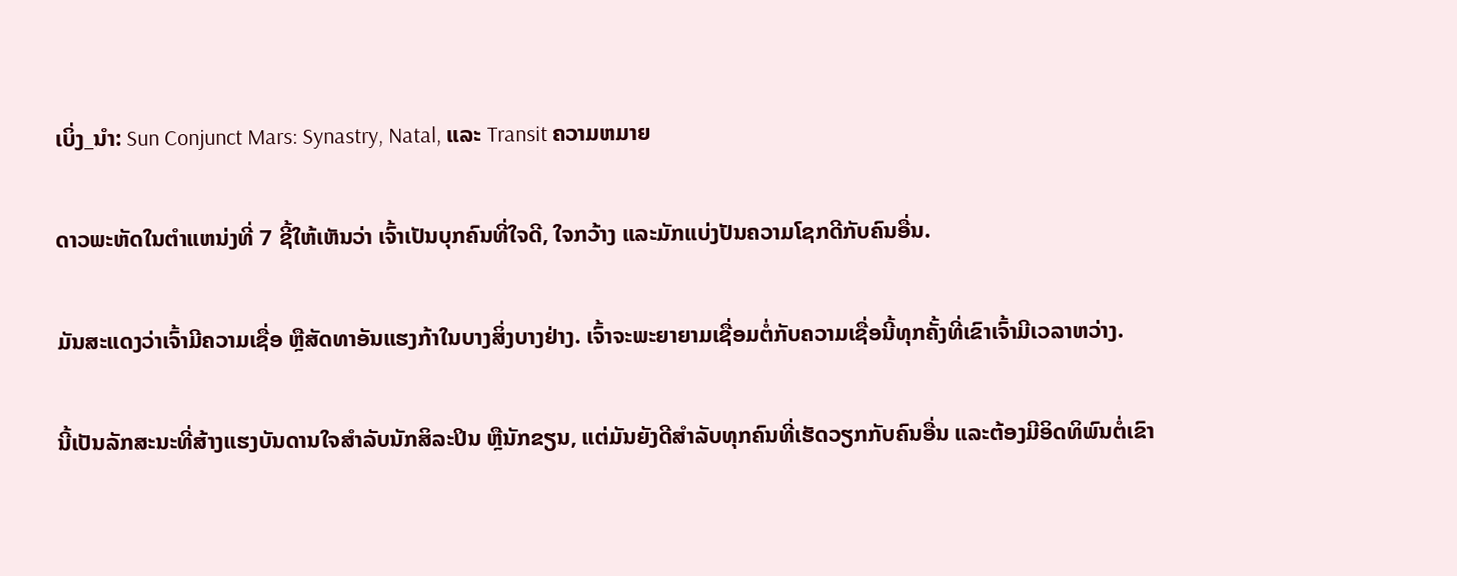ເບິ່ງ_ນຳ: Sun Conjunct Mars: Synastry, Natal, ແລະ Transit ຄວາມຫມາຍ

ດາວພະຫັດໃນຕໍາແຫນ່ງທີ່ 7 ຊີ້ໃຫ້ເຫັນວ່າ ເຈົ້າເປັນບຸກຄົນທີ່ໃຈດີ, ໃຈກວ້າງ ແລະມັກແບ່ງປັນຄວາມໂຊກດີກັບຄົນອື່ນ.

ມັນສະແດງວ່າເຈົ້າມີຄວາມເຊື່ອ ຫຼືສັດທາອັນແຮງກ້າໃນບາງສິ່ງບາງຢ່າງ. ເຈົ້າຈະພະຍາຍາມເຊື່ອມຕໍ່ກັບຄວາມເຊື່ອນີ້ທຸກຄັ້ງທີ່ເຂົາເຈົ້າມີເວລາຫວ່າງ.

ນີ້ເປັນລັກສະນະທີ່ສ້າງແຮງບັນດານໃຈສໍາລັບນັກສິລະປິນ ຫຼືນັກຂຽນ, ແຕ່ມັນຍັງດີສໍາລັບທຸກຄົນທີ່ເຮັດວຽກກັບຄົນອື່ນ ແລະຕ້ອງມີອິດທິພົນຕໍ່ເຂົາ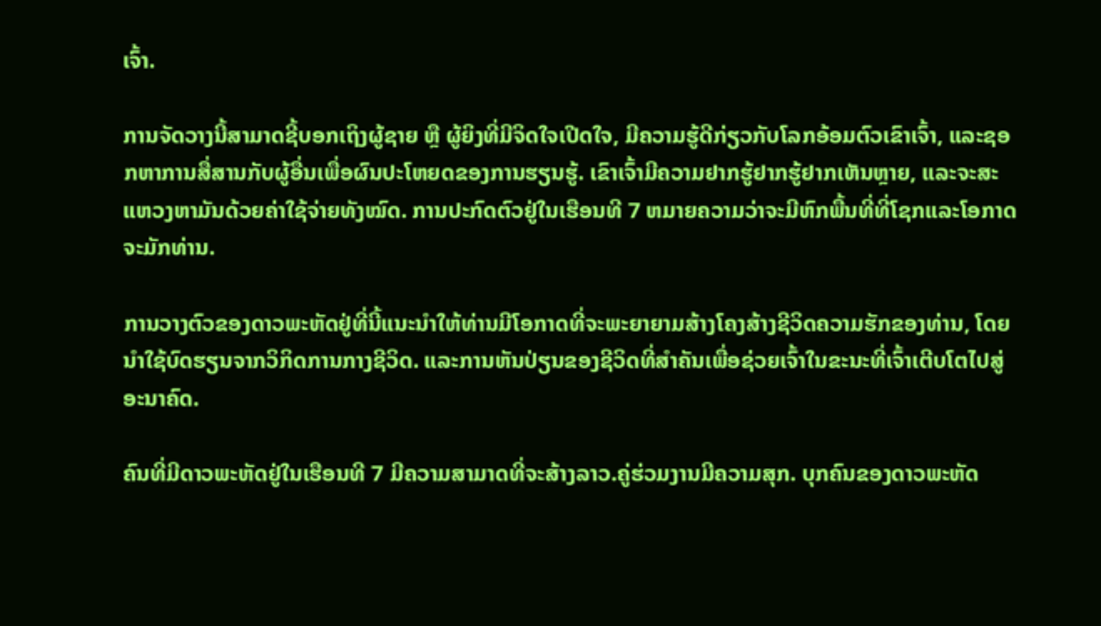ເຈົ້າ.

ການຈັດວາງນີ້ສາມາດຊີ້ບອກເຖິງຜູ້ຊາຍ ຫຼື ຜູ້ຍິງທີ່ມີຈິດໃຈເປີດໃຈ, ມີຄວາມຮູ້ດີກ່ຽວກັບໂລກອ້ອມຕົວເຂົາເຈົ້າ, ແລະຊອກຫາການສື່ສານກັບຜູ້ອື່ນເພື່ອຜົນປະໂຫຍດຂອງການຮຽນຮູ້. ເຂົາເຈົ້າມີຄວາມຢາກຮູ້ຢາກຮູ້ຢາກເຫັນຫຼາຍ, ແລະຈະສະແຫວງຫາມັນດ້ວຍຄ່າໃຊ້ຈ່າຍທັງໝົດ. ການປະກົດຕົວຢູ່ໃນເຮືອນທີ 7 ຫມາຍຄວາມວ່າຈະມີຫົກພື້ນທີ່ທີ່ໂຊກແລະໂອກາດຈະມັກທ່ານ.

ການວາງຕົວຂອງດາວພະຫັດຢູ່ທີ່ນີ້ແນະນໍາໃຫ້ທ່ານມີໂອກາດທີ່ຈະພະຍາຍາມສ້າງໂຄງສ້າງຊີວິດຄວາມຮັກຂອງທ່ານ, ໂດຍນໍາໃຊ້ບົດຮຽນຈາກວິກິດການກາງຊີວິດ. ແລະການຫັນປ່ຽນຂອງຊີວິດທີ່ສໍາຄັນເພື່ອຊ່ວຍເຈົ້າໃນຂະນະທີ່ເຈົ້າເຕີບໂຕໄປສູ່ອະນາຄົດ.

ຄົນທີ່ມີດາວພະຫັດຢູ່ໃນເຮືອນທີ 7 ມີຄວາມສາມາດທີ່ຈະສ້າງລາວ.ຄູ່ຮ່ວມງານມີຄວາມສຸກ. ບຸກຄົນຂອງດາວພະຫັດ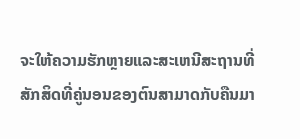ຈະໃຫ້ຄວາມຮັກຫຼາຍແລະສະເຫນີສະຖານທີ່ສັກສິດທີ່ຄູ່ນອນຂອງຕົນສາມາດກັບຄືນມາ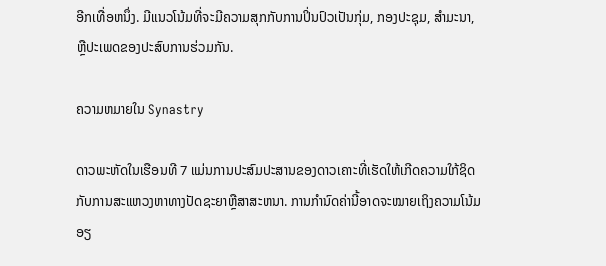ອີກເທື່ອຫນຶ່ງ. ມີແນວໂນ້ມທີ່ຈະມີຄວາມສຸກກັບການປິ່ນປົວເປັນກຸ່ມ, ກອງປະຊຸມ, ສໍາມະນາ, ຫຼືປະເພດຂອງປະສົບການຮ່ວມກັນ.

ຄວາມຫມາຍໃນ Synastry

ດາວພະຫັດໃນເຮືອນທີ 7 ແມ່ນການປະສົມປະສານຂອງດາວເຄາະທີ່ເຮັດໃຫ້ເກີດຄວາມໃກ້ຊິດກັບການສະແຫວງຫາທາງປັດຊະຍາຫຼືສາສະຫນາ. ການກຳນົດຄ່ານີ້ອາດຈະໝາຍເຖິງຄວາມໂນ້ມອຽ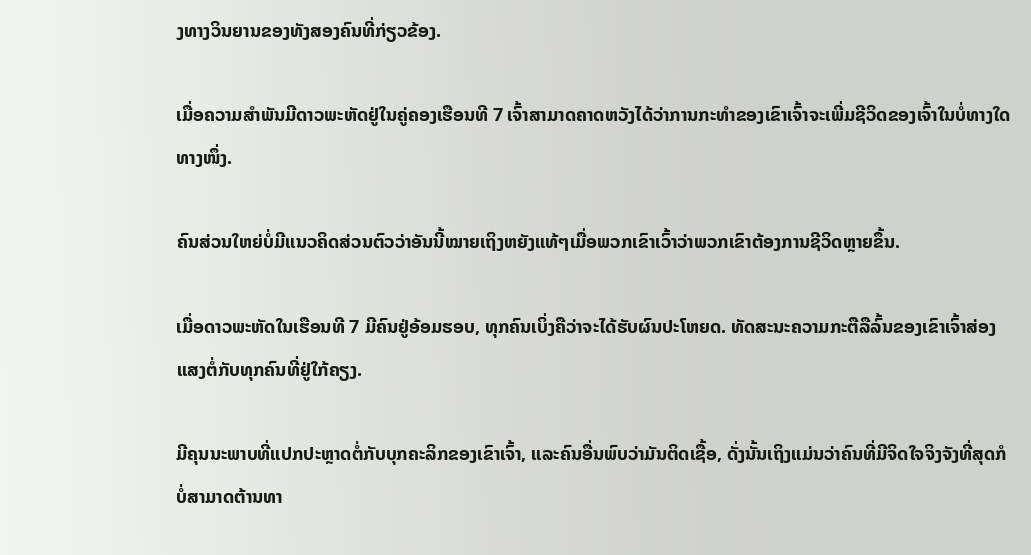ງທາງວິນຍານຂອງທັງສອງຄົນທີ່ກ່ຽວຂ້ອງ.

ເມື່ອຄວາມສຳພັນມີດາວພະຫັດຢູ່ໃນຄູ່ຄອງເຮືອນທີ 7 ເຈົ້າສາມາດຄາດຫວັງໄດ້ວ່າການກະທຳຂອງເຂົາເຈົ້າຈະເພີ່ມຊີວິດຂອງເຈົ້າໃນບໍ່ທາງໃດທາງໜຶ່ງ.

ຄົນສ່ວນໃຫຍ່ບໍ່ມີແນວຄິດສ່ວນຕົວວ່າອັນນີ້ໝາຍເຖິງຫຍັງແທ້ໆເມື່ອພວກເຂົາເວົ້າວ່າພວກເຂົາຕ້ອງການຊີວິດຫຼາຍຂຶ້ນ.

ເມື່ອດາວພະຫັດໃນເຮືອນທີ 7 ມີຄົນຢູ່ອ້ອມຮອບ, ທຸກຄົນເບິ່ງຄືວ່າຈະໄດ້ຮັບຜົນປະໂຫຍດ. ທັດສະນະຄວາມກະຕືລືລົ້ນຂອງເຂົາເຈົ້າສ່ອງແສງຕໍ່ກັບທຸກຄົນທີ່ຢູ່ໃກ້ຄຽງ.

ມີຄຸນນະພາບທີ່ແປກປະຫຼາດຕໍ່ກັບບຸກຄະລິກຂອງເຂົາເຈົ້າ, ແລະຄົນອື່ນພົບວ່າມັນຕິດເຊື້ອ, ດັ່ງນັ້ນເຖິງແມ່ນວ່າຄົນທີ່ມີຈິດໃຈຈິງຈັງທີ່ສຸດກໍບໍ່ສາມາດຕ້ານທາ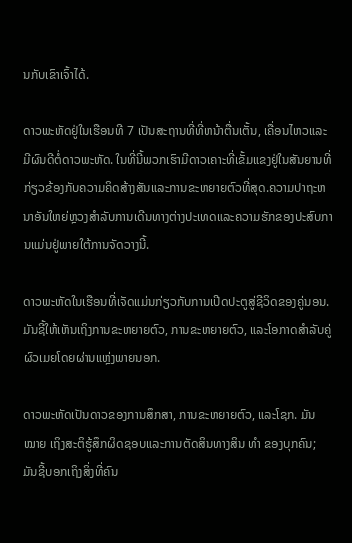ນກັບເຂົາເຈົ້າໄດ້.

ດາວພະຫັດຢູ່ໃນເຮືອນທີ 7 ເປັນສະຖານທີ່ທີ່ຫນ້າຕື່ນເຕັ້ນ, ເຄື່ອນໄຫວແລະມີຜົນດີຕໍ່ດາວພະຫັດ. ໃນທີ່ນີ້ພວກເຮົາມີດາວເຄາະທີ່ເຂັ້ມແຂງຢູ່ໃນສັນຍານທີ່ກ່ຽວຂ້ອງກັບຄວາມຄິດສ້າງສັນແລະການຂະຫຍາຍຕົວທີ່ສຸດ.ຄວາມປາຖະຫນາອັນໃຫຍ່ຫຼວງສໍາລັບການເດີນທາງຕ່າງປະເທດແລະຄວາມຮັກຂອງປະສົບການແມ່ນຢູ່ພາຍໃຕ້ການຈັດວາງນີ້.

ດາວພະຫັດໃນເຮືອນທີ່ເຈັດແມ່ນກ່ຽວກັບການເປີດປະຕູສູ່ຊີວິດຂອງຄູ່ນອນ. ມັນຊີ້ໃຫ້ເຫັນເຖິງການຂະຫຍາຍຕົວ, ການຂະຫຍາຍຕົວ, ແລະໂອກາດສໍາລັບຄູ່ຜົວເມຍໂດຍຜ່ານແຫຼ່ງພາຍນອກ.

ດາວພະຫັດເປັນດາວຂອງການສຶກສາ, ການຂະຫຍາຍຕົວ, ແລະໂຊກ. ມັນ ໝາຍ ເຖິງສະຕິຮູ້ສຶກຜິດຊອບແລະການຕັດສິນທາງສິນ ທຳ ຂອງບຸກຄົນ; ມັນຊີ້ບອກເຖິງສິ່ງທີ່ຄົນ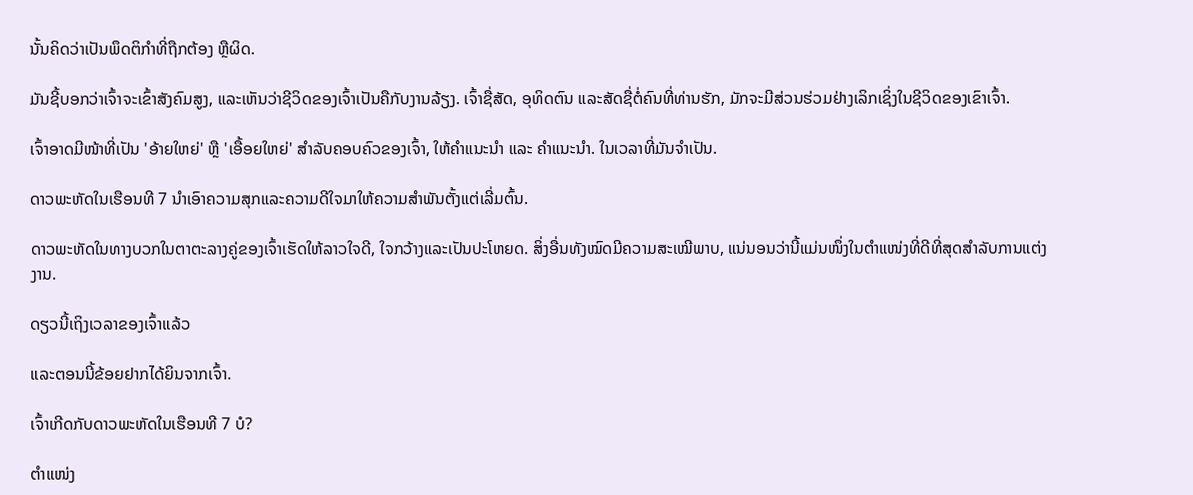ນັ້ນຄິດວ່າເປັນພຶດຕິກຳທີ່ຖືກຕ້ອງ ຫຼືຜິດ.

ມັນຊີ້ບອກວ່າເຈົ້າຈະເຂົ້າສັງຄົມສູງ, ແລະເຫັນວ່າຊີວິດຂອງເຈົ້າເປັນຄືກັບງານລ້ຽງ. ເຈົ້າຊື່ສັດ, ອຸທິດຕົນ ແລະສັດຊື່ຕໍ່ຄົນທີ່ທ່ານຮັກ, ມັກຈະມີສ່ວນຮ່ວມຢ່າງເລິກເຊິ່ງໃນຊີວິດຂອງເຂົາເຈົ້າ.

ເຈົ້າອາດມີໜ້າທີ່ເປັນ 'ອ້າຍໃຫຍ່' ຫຼື 'ເອື້ອຍໃຫຍ່' ສໍາລັບຄອບຄົວຂອງເຈົ້າ, ໃຫ້ຄຳແນະນຳ ແລະ ຄຳແນະນຳ. ໃນເວລາທີ່ມັນຈໍາເປັນ.

ດາວພະຫັດໃນເຮືອນທີ 7 ນໍາເອົາຄວາມສຸກແລະຄວາມດີໃຈມາໃຫ້ຄວາມສໍາພັນຕັ້ງແຕ່ເລີ່ມຕົ້ນ.

ດາວພະຫັດໃນທາງບວກໃນຕາຕະລາງຄູ່ຂອງເຈົ້າເຮັດໃຫ້ລາວໃຈດີ, ໃຈກວ້າງແລະເປັນປະໂຫຍດ. ສິ່ງອື່ນທັງໝົດມີຄວາມສະເໝີພາບ, ແນ່ນອນວ່ານີ້ແມ່ນໜຶ່ງໃນຕຳແໜ່ງທີ່ດີທີ່ສຸດສຳລັບການແຕ່ງງານ.

ດຽວນີ້ເຖິງເວລາຂອງເຈົ້າແລ້ວ

ແລະຕອນນີ້ຂ້ອຍຢາກໄດ້ຍິນຈາກເຈົ້າ.

ເຈົ້າເກີດກັບດາວພະຫັດໃນເຮືອນທີ 7 ບໍ?

ຕຳແໜ່ງ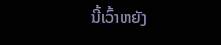ນີ້ເວົ້າຫຍັງ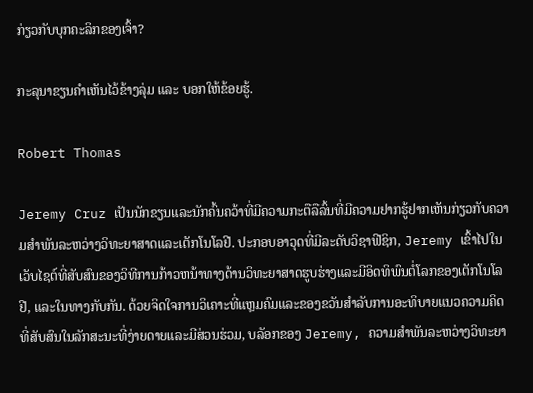ກ່ຽວກັບບຸກຄະລິກຂອງເຈົ້າ?

ກະລຸນາຂຽນຄຳເຫັນໄວ້ຂ້າງລຸ່ມ ແລະ ບອກໃຫ້ຂ້ອຍຮູ້.

Robert Thomas

Jeremy Cruz ເປັນນັກຂຽນແລະນັກຄົ້ນຄວ້າທີ່ມີຄວາມກະຕືລືລົ້ນທີ່ມີຄວາມຢາກຮູ້ຢາກເຫັນກ່ຽວກັບຄວາມສໍາພັນລະຫວ່າງວິທະຍາສາດແລະເຕັກໂນໂລຢີ. ປະກອບອາວຸດທີ່ມີລະດັບວິຊາຟີຊິກ, Jeremy ເຂົ້າໄປໃນເວັບໄຊຕ໌ທີ່ສັບສົນຂອງວິທີການກ້າວຫນ້າທາງດ້ານວິທະຍາສາດຮູບຮ່າງແລະມີອິດທິພົນຕໍ່ໂລກຂອງເຕັກໂນໂລຢີ, ແລະໃນທາງກັບກັນ. ດ້ວຍຈິດໃຈການວິເຄາະທີ່ແຫຼມຄົມແລະຂອງຂວັນສໍາລັບການອະທິບາຍແນວຄວາມຄິດທີ່ສັບສົນໃນລັກສະນະທີ່ງ່າຍດາຍແລະມີສ່ວນຮ່ວມ, ບລັອກຂອງ Jeremy, ຄວາມສໍາພັນລະຫວ່າງວິທະຍາ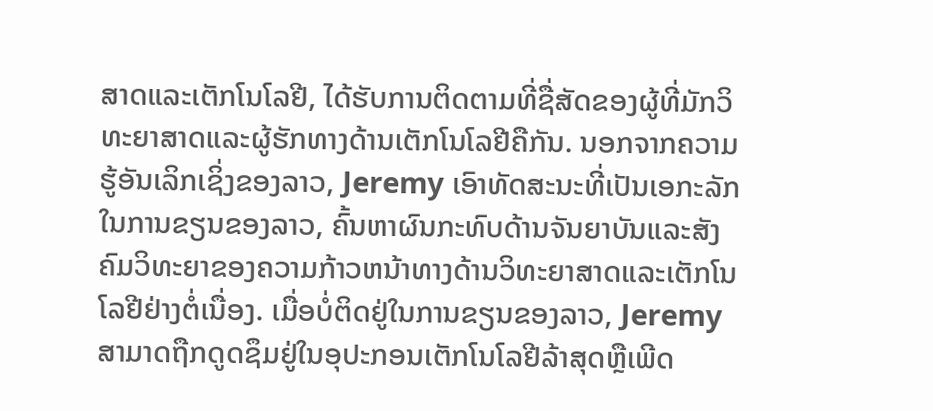ສາດແລະເຕັກໂນໂລຢີ, ໄດ້ຮັບການຕິດຕາມທີ່ຊື່ສັດຂອງຜູ້ທີ່ມັກວິທະຍາສາດແລະຜູ້ຮັກທາງດ້ານເຕັກໂນໂລຢີຄືກັນ. ນອກຈາກຄວາມຮູ້ອັນເລິກເຊິ່ງຂອງລາວ, Jeremy ເອົາທັດສະນະທີ່ເປັນເອກະລັກໃນການຂຽນຂອງລາວ, ຄົ້ນຫາຜົນກະທົບດ້ານຈັນຍາບັນແລະສັງຄົມວິທະຍາຂອງຄວາມກ້າວຫນ້າທາງດ້ານວິທະຍາສາດແລະເຕັກໂນໂລຢີຢ່າງຕໍ່ເນື່ອງ. ເມື່ອບໍ່ຕິດຢູ່ໃນການຂຽນຂອງລາວ, Jeremy ສາມາດຖືກດູດຊຶມຢູ່ໃນອຸປະກອນເຕັກໂນໂລຢີລ້າສຸດຫຼືເພີດ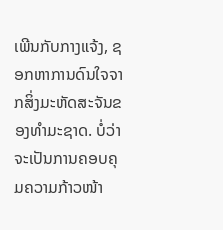ເພີນກັບກາງແຈ້ງ, ຊອກຫາການດົນໃຈຈາກສິ່ງມະຫັດສະຈັນຂອງທໍາມະຊາດ. ບໍ່ວ່າຈະເປັນການຄອບຄຸມຄວາມກ້າວໜ້າ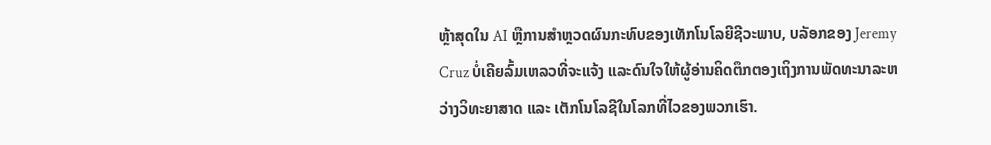ຫຼ້າສຸດໃນ AI ຫຼືການສຳຫຼວດຜົນກະທົບຂອງເທັກໂນໂລຍີຊີວະພາບ, ບລັອກຂອງ Jeremy Cruz ບໍ່ເຄີຍລົ້ມເຫລວທີ່ຈະແຈ້ງ ແລະດົນໃຈໃຫ້ຜູ້ອ່ານຄິດຕຶກຕອງເຖິງການພັດທະນາລະຫວ່າງວິທະຍາສາດ ແລະ ເຕັກໂນໂລຊີໃນໂລກທີ່ໄວຂອງພວກເຮົາ.